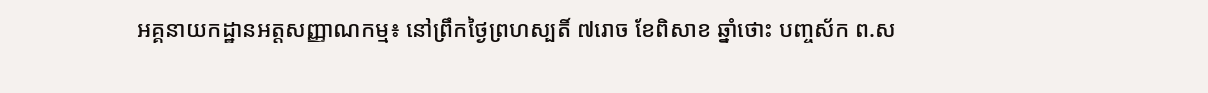អគ្គនាយកដ្ឋានអត្តសញ្ញាណកម្ម៖ នៅព្រឹកថ្ងៃព្រហស្បតិ៍ ៧រោច ខែពិសាខ ឆ្នាំថោះ បញ្ចស័ក ព.ស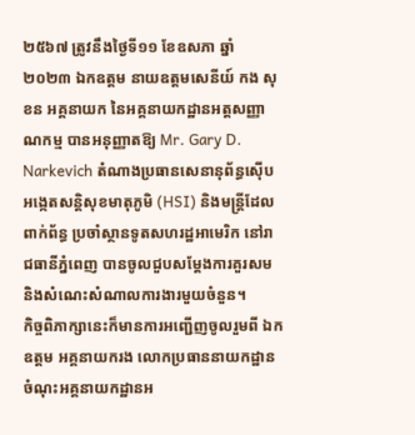២៥៦៧ ត្រូវនឹងថ្ងៃទី១១ ខែឧសភា ឆ្នាំ២០២៣ ឯកឧត្តម នាយឧត្តមសេនីយ៍ កង សុខន អគ្គនាយក នៃអគ្គនាយកដ្ឋានអត្តសញ្ញាណកម្ម បានអនុញ្ញាតឱ្យ Mr. Gary D. Narkevich តំណាងប្រធានសេនានុព័ន្ធស៊ើបអងេ្កតសន្តិសុខមាតុភូមិ (HSI) និងមន្រ្តីដែលពាក់ព័ន្ធ ប្រចាំស្ថានទូតសហរដ្ឋអាមេរិក នៅរាជធានីភ្នំពេញ បានចូលជួបសម្តែងការគួរសម និងសំណេះសំណាលការងារមួយចំនួន។
កិច្ចពិភាក្សានេះក៏មានការអញ្ជើញចូលរួមពី ឯកឧត្តម អគ្គនាយករង លោកប្រធាននាយកដ្ឋាន ចំណុះអគ្គនាយកដ្ឋានអ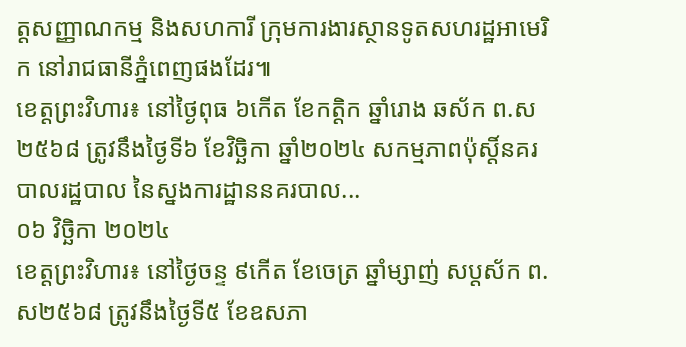ត្តសញ្ញាណកម្ម និងសហការី ក្រុមការងារស្ថានទូតសហរដ្ឋអាមេរិក នៅរាជធានីភ្នំពេញផងដែរ៕
ខេត្តព្រះវិហារ៖ នៅថ្ងៃពុធ ៦កើត ខែកត្ដិក ឆ្នាំរោង ឆស័ក ព.ស ២៥៦៨ ត្រូវនឹងថ្ងៃទី៦ ខែវិច្ឆិកា ឆ្នាំ២០២៤ សកម្មភាពប៉ុស្តិ៍នគរបាលរដ្ឋបាល នៃស្នងការដ្ឋាននគរបាល...
០៦ វិច្ឆិកា ២០២៤
ខេត្តព្រះវិហារ៖ នៅថ្ងៃចន្ទ ៩កើត ខែចេត្រ ឆ្នាំម្សាញ់ សប្តស័ក ព.ស២៥៦៨ ត្រូវនឹងថ្ងៃទី៥ ខែឧសភា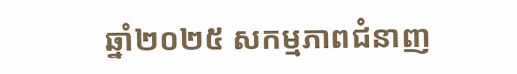ឆ្នាំ២០២៥ សកម្មភាពជំនាញ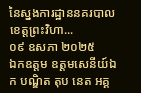នៃស្នងការដ្ឋាននគរបាលខេត្តព្រះវិហា...
០៩ ឧសភា ២០២៥
ឯកឧត្តម ឧត្តមសេនីយ៍ឯក បណ្ឌិត តុប នេត អគ្គ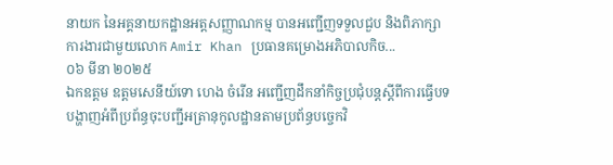នាយក នៃអគ្គនាយកដ្ឋានអត្តសញ្ញាណកម្ម បានអញ្ជើញទទួលជួប និងពិភាក្សាការងារជាមួយលោក Amir Khan ប្រធានគម្រោងអភិបាលកិច...
០៦ មីនា ២០២៥
ឯកឧត្តម ឧត្តមសេនីយ៍ទោ ហេង ចំរើន អញ្ជើញដឹកនាំកិច្ចប្រជុំបន្តស្តីពីការធ្វើបទបង្ហាញអំពីប្រព័ន្ធចុះបញ្ជីអត្រានុកូលដ្ឋានតាមប្រព័ន្ធបច្ចេកវិ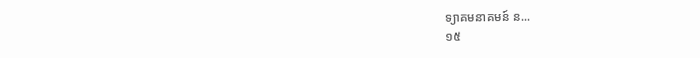ទ្យាគមនាគមន៍ ន...
១៥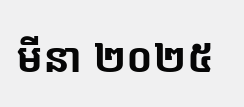មីនា ២០២៥